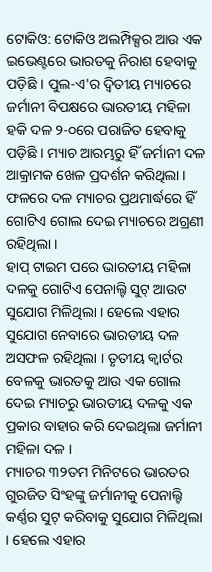ଟୋକିଓ: ଟୋକିଓ ଅଲମ୍ପିକ୍ସର ଆଉ ଏକ ଇଭେଣ୍ଟରେ ଭାରତକୁ ନିରାଶ ହେବାକୁ ପଡ଼ିଛି । ପୁଲ-ଏ'ର ଦ୍ବିତୀୟ ମ୍ୟାଚରେ ଜର୍ମାନୀ ବିପକ୍ଷରେ ଭାରତୀୟ ମହିଳା ହକି ଦଳ ୨-୦ରେ ପରାଜିତ ହେବାକୁ ପଡ଼ିଛି । ମ୍ୟାଚ ଆରମ୍ଭରୁ ହିଁ ଜର୍ମାନୀ ଦଳ ଆକ୍ରାମକ ଖେଳ ପ୍ରଦର୍ଶନ କରିଥିଲା । ଫଳରେ ଦଳ ମ୍ୟାଚର ପ୍ରଥମାର୍ଦ୍ଧରେ ହିଁ ଗୋଟିଏ ଗୋଲ ଦେଇ ମ୍ୟାଚରେ ଅଗ୍ରଣୀ ରହିଥିଲା ।
ହାପ୍ ଟାଇମ ପରେ ଭାରତୀୟ ମହିଳା ଦଳକୁ ଗୋଟିଏ ପେନାଲ୍ଟି ସୁଟ୍ ଆଉଟ ସୁଯୋଗ ମିଳିଥିଲା । ହେଲେ ଏହାର ସୁଯୋଗ ନେବାରେ ଭାରତୀୟ ଦଳ ଅସଫଳ ରହିଥିଲା । ତୃତୀୟ କ୍ବାର୍ଟର ବେଳକୁ ଭାରତକୁ ଆଉ ଏକ ଗୋଲ ଦେଇ ମ୍ୟାଚରୁ ଭାରତୀୟ ଦଳକୁ ଏକ ପ୍ରକାର ବାହାର କରି ଦେଇଥିଲା ଜର୍ମାନୀ ମହିଳା ଦଳ ।
ମ୍ୟାଚର ୩୨ତମ ମିନିଟରେ ଭାରତର ଗୁରଜିତ ସିଂହଙ୍କୁ ଜର୍ମାନୀକୁ ପେନାଲ୍ଟି କର୍ଣ୍ଣର ସୁଟ୍ କରିବାକୁ ସୁଯୋଗ ମିଳିଥିଲା । ହେଲେ ଏହାର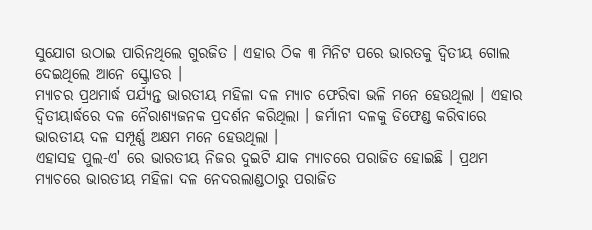ସୁଯୋଗ ଉଠାଇ ପାରିନଥିଲେ ଗୁରଜିତ । ଏହାର ଠିକ ୩ ମିନିଟ ପରେ ଭାରତକୁ ଦ୍ବିତୀୟ ଗୋଲ ଦେଇଥିଲେ ଆନେ ସ୍କ୍ରୋଡର ।
ମ୍ୟାଚର ପ୍ରଥମାର୍ଦ୍ଧ ପର୍ଯ୍ୟନ୍ତ ଭାରତୀୟ ମହିଳା ଦଳ ମ୍ୟାଚ ଫେରିବା ଭଳି ମନେ ହେଉଥିଲା । ଏହାର ଦ୍ବିତୀୟାର୍ଦ୍ଧରେ ଦଳ ନୈରାଶ୍ୟଜନକ ପ୍ରଦର୍ଶନ କରିଥିଲା । ଜର୍ମାନୀ ଦଳକୁ ଡିଫେଣ୍ଡ କରିବାରେ ଭାରତୀୟ ଦଳ ସମ୍ପୂର୍ଣ୍ଣ ଅକ୍ଷମ ମନେ ହେଉଥିଲା ।
ଏହାସହ ପୁଲ-ଏ' ରେ ଭାରତୀୟ ନିଜର ଦୁଇଟି ଯାକ ମ୍ୟାଚରେ ପରାଜିତ ହୋଇଛି । ପ୍ରଥମ ମ୍ୟାଚରେ ଭାରତୀୟ ମହିଳା ଦଳ ନେଦରଲାଣ୍ଡଠାରୁ ପରାଜିତ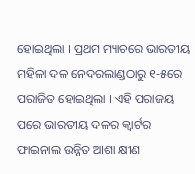ହୋଇଥିଲା । ପ୍ରଥମ ମ୍ୟାଚରେ ଭାରତୀୟ ମହିଳା ଦଳ ନେଦରଲାଣ୍ଡଠାରୁ ୧-୫ରେ ପରାଜିତ ହୋଇଥିଲା । ଏହି ପରାଜୟ ପରେ ଭାରତୀୟ ଦଳର କ୍ବାର୍ଟର ଫାଇନାଲ ଉନ୍ନିତ ଆଶା କ୍ଷୀଣ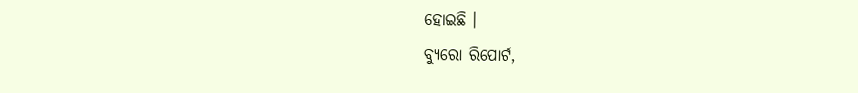ହୋଇଛି ।
ବ୍ୟୁରୋ ରିପୋର୍ଟ,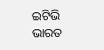ଇଟିଭି ଭାରତ